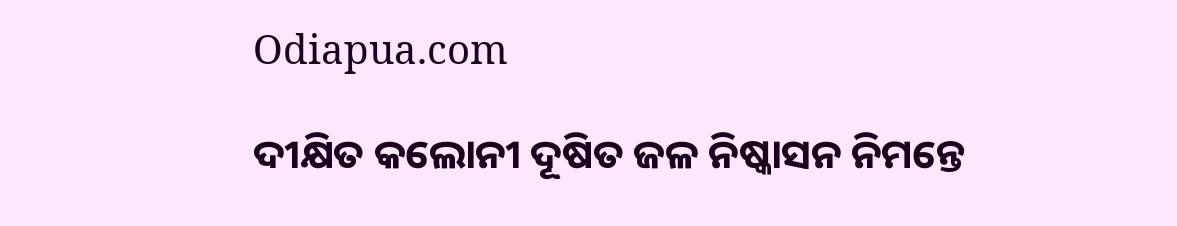Odiapua.com

ଦୀକ୍ଷିତ କଲୋନୀ ଦୂଷିତ ଜଳ ନିଷ୍କାସନ ନିମନ୍ତେ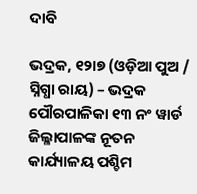ଦାବି

ଭଦ୍ରକ, ୧୨ା୭ (ଓଡ଼ିଆ ପୁଅ / ସ୍ନିଗ୍ଧା ରାୟ) – ଭଦ୍ରକ ପୌରପାଳିକା ୧୩ ନଂ ୱାର୍ଡ ଜିଲ୍ଳାପାଳଙ୍କ ନୂତନ କାର୍ଯ୍ୟାଳୟ ପଶ୍ଚିମ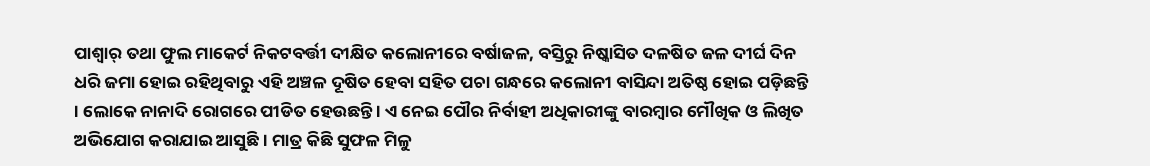ପାଶ୍ୱାର୍ ତଥା ଫୁଲ ମାକେର୍ଟ ନିକଟବର୍ତ୍ତୀ ଦୀକ୍ଷିତ କଲୋନୀରେ ବର୍ଷାଜଳ, ବସ୍ତିରୁ ନିଷ୍କାସିତ ଦଳଷିତ ଜଳ ଦୀର୍ଘ ଦିନ ଧରି ଜମା ହୋଇ ରହିଥିବାରୁ ଏହି ଅଞ୍ଚଳ ଦୂଷିତ ହେବା ସହିତ ପଚା ଗନ୍ଧରେ କଲୋନୀ ବାସିନ୍ଦା ଅତିଷ୍ଠ ହୋଇ ପଡ଼ିଛନ୍ତି । ଲୋକେ ନାନାଦି ରୋଗରେ ପୀଡିତ ହେଉଛନ୍ତି । ଏ ନେଇ ପୌର ନିର୍ବାହୀ ଅଧିକାରୀଙ୍କୁ ବାରମ୍ବାର ମୌଖିକ ଓ ଲିଖିତ ଅଭିଯୋଗ କରାଯାଇ ଆସୁଛି । ମାତ୍ର କିଛି ସୁଫଳ ମିଳୁ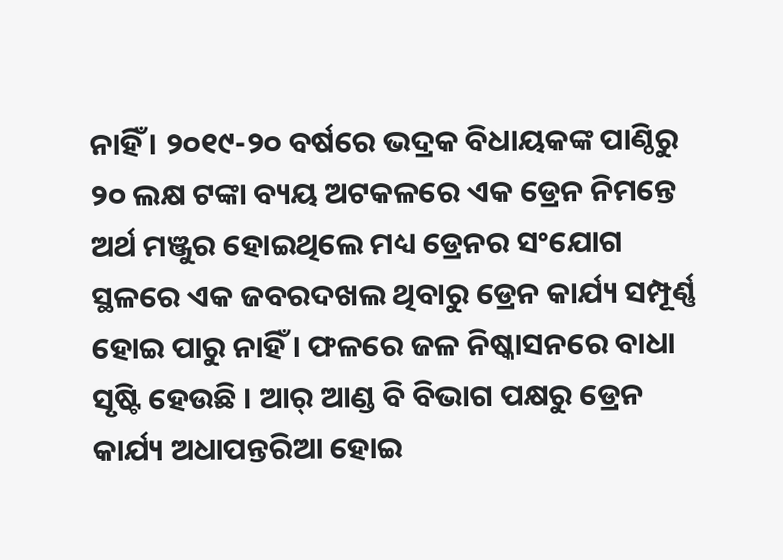ନାହିଁ । ୨୦୧୯-୨୦ ବର୍ଷରେ ଭଦ୍ରକ ବିଧାୟକଙ୍କ ପାଣ୍ଠିରୁ ୨୦ ଲକ୍ଷ ଟଙ୍କା ବ୍ୟୟ ଅଟକଳରେ ଏକ ଡ୍ରେନ ନିମନ୍ତେ ଅର୍ଥ ମଞ୍ଜୁର ହୋଇଥିଲେ ମଧ୍ୟ ଡ୍ରେନର ସଂଯୋଗ ସ୍ଥଳରେ ଏକ ଜବରଦଖଲ ଥିବାରୁ ଡ୍ରେନ କାର୍ଯ୍ୟ ସମ୍ପୂର୍ଣ୍ଣ ହୋଇ ପାରୁ ନାହିଁ । ଫଳରେ ଜଳ ନିଷ୍କାସନରେ ବାଧା ସୃଷ୍ଟି ହେଉଛି । ଆର୍ ଆଣ୍ଡ ବି ବିଭାଗ ପକ୍ଷରୁ ଡ୍ରେନ କାର୍ଯ୍ୟ ଅଧାପନ୍ତରିଆ ହୋଇ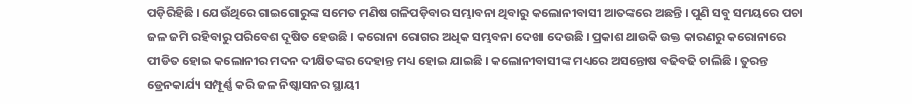ପଡ଼ିରିହିଛି । ଯେଉଁଥିରେ ଗାଇଗୋରୁଙ୍କ ସମେତ ମଣିଷ ଗଳିପଡ଼ିବାର ସମ୍ଭାବନା ଥିବାରୁ କଲୋନୀବାସୀ ଆତଙ୍କରେ ଅଛନ୍ତି । ପୁଣି ସବୁ ସମୟରେ ପଚା ଜଳ ଜମି ରହିବାରୁ ପରିବେଶ ଦୂଷିତ ହେଉଛି । କରୋନା ରୋଗର ଅଧିକ ସମ୍ଭବନା ଦେଖା ଦେଉଛି । ପ୍ରକାଶ ଥାଉକି ଉକ୍ତ କାରଣରୁ କରୋନାରେ ପୀଡିତ ହୋଇ କଲୋନୀର ମଦନ ଦୀକ୍ଷିତଙ୍କର ଦେହାନ୍ତ ମଧ୍ୟ ହୋଇ ଯାଇଛି । କଲୋନୀବାସୀଙ୍କ ମଧ୍ୟରେ ଅସନ୍ତୋଷ ବଢିବଢି ଚାଲିଛି । ତୁରନ୍ତ ଡ୍ରେନକାର୍ଯ୍ୟ ସମ୍ପୂର୍ଣ୍ଣ କରି ଜଳ ନିଷ୍କାସନର ସ୍ଥାୟୀ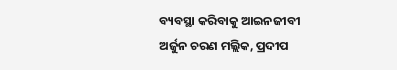ବ୍ୟବସ୍ଥା କରିବାକୁ ଆଇନଜୀବୀ ଅର୍ଜୁନ ଚରଣ ମଲ୍ଲିକ, ପ୍ରଦୀପ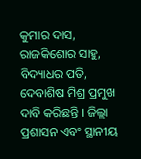କୁମାର ଦାସ, ରାଜକିଶୋର ସାହୁ, ବିଦ୍ୟାଧର ପତି, ଦେବାଶିଷ ମିଶ୍ର ପ୍ରମୁଖ ଦାବି କରିଛନ୍ତି । ଜିଲ୍ଲା ପ୍ରଶାସନ ଏବଂ ସ୍ଥାନୀୟ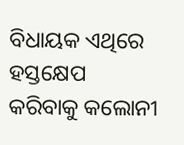ବିଧାୟକ ଏଥିରେ ହସ୍ତକ୍ଷେପ କରିବାକୁ କଲୋନୀ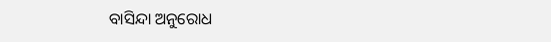ବାସିନ୍ଦା ଅନୁରୋଧ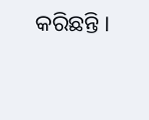କରିଛନ୍ତି ।